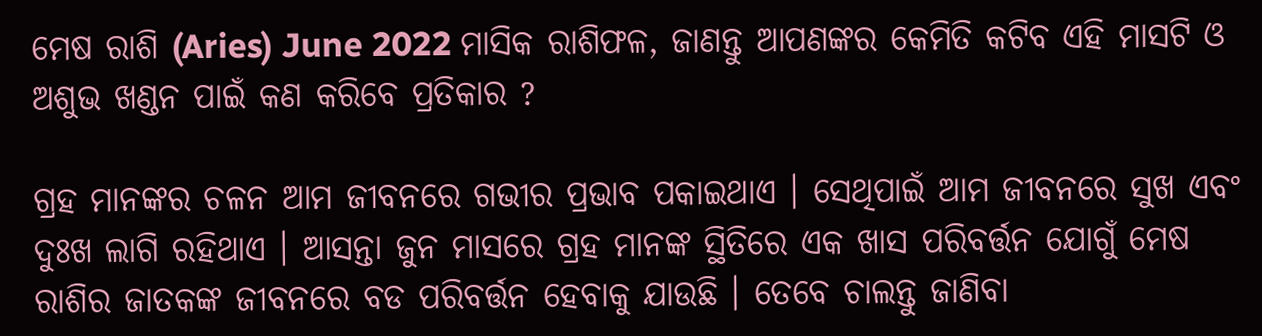ମେଷ ରାଶି (Aries) June 2022 ମାସିକ ରାଶିଫଳ, ଜାଣନ୍ତୁ ଆପଣଙ୍କର କେମିତି କଟିବ ଏହି ମାସଟି ଓ ଅଶୁଭ ଖଣ୍ଡନ ପାଇଁ କଣ କରିବେ ପ୍ରତିକାର ?

ଗ୍ରହ ମାନଙ୍କର ଚଳନ ଆମ ଜୀବନରେ ଗଭୀର ପ୍ରଭାବ ପକାଇଥାଏ । ସେଥିପାଇଁ ଆମ ଜୀବନରେ ସୁଖ ଏବଂ ଦୁଃଖ ଲାଗି ରହିଥାଏ । ଆସନ୍ତା ଜୁନ ମାସରେ ଗ୍ରହ ମାନଙ୍କ ସ୍ଥିତିରେ ଏକ ଖାସ ପରିବର୍ତ୍ତନ ଯୋଗୁଁ ମେଷ ରାଶିର ଜାତକଙ୍କ ଜୀବନରେ ବଡ ପରିବର୍ତ୍ତନ ହେବାକୁ ଯାଉଛି । ତେବେ ଚାଲନ୍ତୁ ଜାଣିବା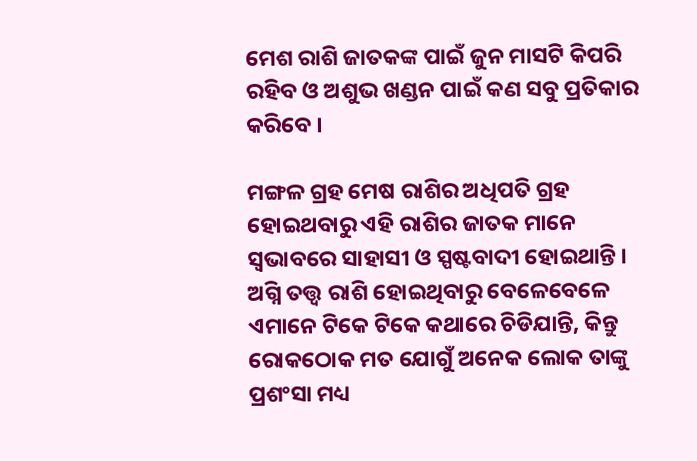ମେଶ ରାଶି ଜାତକଙ୍କ ପାଇଁ ଜୁନ ମାସଟି କିପରି ରହିବ ଓ ଅଶୁଭ ଖଣ୍ଡନ ପାଇଁ କଣ ସବୁ ପ୍ରତିକାର କରିବେ ।

ମଙ୍ଗଳ ଗ୍ରହ ମେଷ ରାଶିର ଅଧିପତି ଗ୍ରହ ହୋଇଥବାରୁ ଏହି ରାଶିର ଜାତକ ମାନେ ସ୍ବଭାବରେ ସାହାସୀ ଓ ସ୍ପଷ୍ଟବାଦୀ ହୋଇଥାନ୍ତି । ଅଗ୍ନି ତତ୍ତ୍ଵ ରାଶି ହୋଇଥିବାରୁ ବେଳେବେଳେ ଏମାନେ ଟିକେ ଟିକେ କଥାରେ ଚିଡିଯାନ୍ତି, କିନ୍ତୁ ରୋକଠୋକ ମତ ଯୋଗୁଁ ଅନେକ ଲୋକ ତାଙ୍କୁ ପ୍ରଶଂସା ମଧ୍ୟ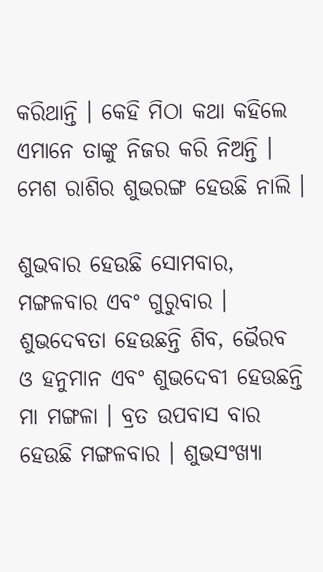କରିଥାନ୍ତି । କେହି ମିଠା କଥା କହିଲେ ଏମାନେ ତାଙ୍କୁ ନିଜର କରି ନିଅନ୍ତି । ମେଶ ରାଶିର ଶୁଭରଙ୍ଗ ହେଉଛି ନାଲି ।

ଶୁଭବାର ହେଉଛି ସୋମବାର, ମଙ୍ଗଳବାର ଏବଂ ଗୁରୁବାର । ଶୁଭଦେବତା ହେଉଛନ୍ତି ଶିବ, ଭୈରବ ଓ ହନୁମାନ ଏବଂ ଶୁଭଦେବୀ ହେଉଛନ୍ତି ମା ମଙ୍ଗଳା । ବ୍ରତ ଉପବାସ ବାର ହେଉଛି ମଙ୍ଗଳବାର । ଶୁଭସଂଖ୍ୟା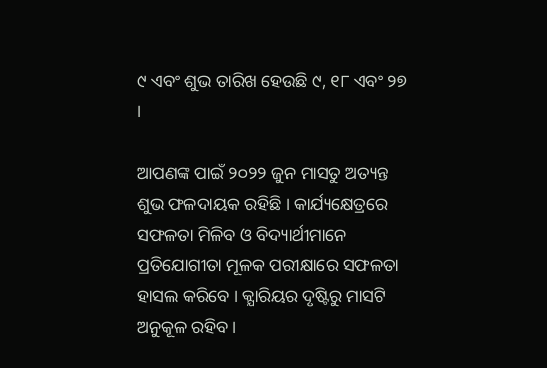୯ ଏବଂ ଶୁଭ ତାରିଖ ହେଉଛି ୯, ୧୮ ଏବଂ ୨୭ ।

ଆପଣଙ୍କ ପାଇଁ ୨୦୨୨ ଜୁନ ମାସତୁ ଅତ୍ୟନ୍ତ ଶୁଭ ଫଳଦାୟକ ରହିଛି । କାର୍ଯ୍ୟକ୍ଷେତ୍ରରେ ସଫଳତା ମିଳିବ ଓ ବିଦ୍ୟାର୍ଥୀମାନେ ପ୍ରତିଯୋଗୀତା ମୂଳକ ପରୀକ୍ଷାରେ ସଫଳତା ହାସଲ କରିବେ । କ୍ଯାରିୟର ଦୃଷ୍ଟିରୁ ମାସଟି ଅନୁକୂଳ ରହିବ ।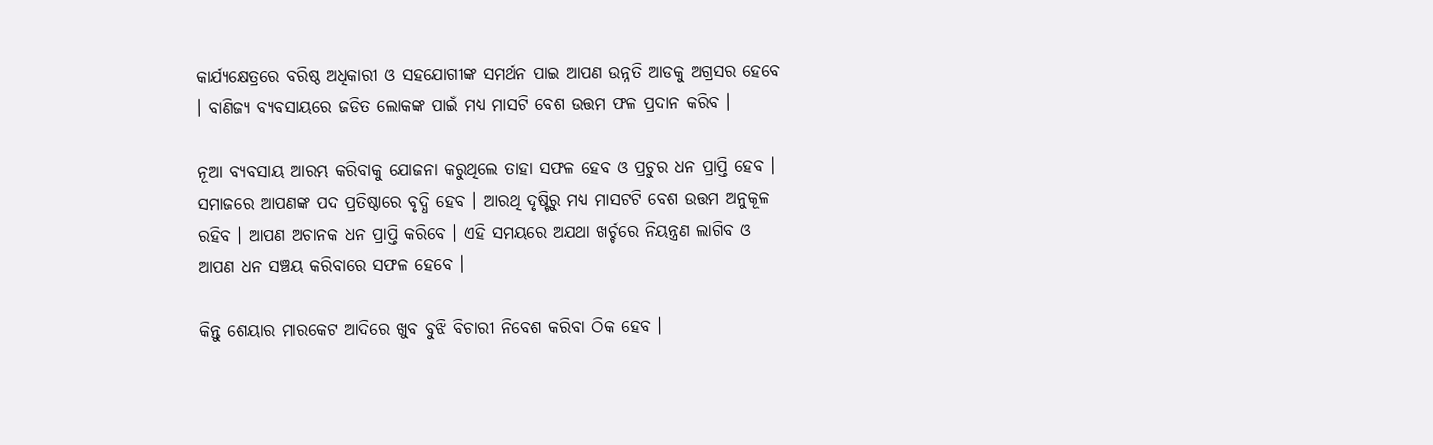କାର୍ଯ୍ୟକ୍ଷେତ୍ରରେ ବରିଷ୍ଠ ଅଧିକାରୀ ଓ ସହଯୋଗୀଙ୍କ ସମର୍ଥନ ପାଇ ଆପଣ ଉନ୍ନତି ଆଡକୁ ଅଗ୍ରସର ହେବେ । ବାଣିଜ୍ୟ ବ୍ୟବସାୟରେ ଜଡିତ ଲୋକଙ୍କ ପାଇଁ ମଧ୍ୟ ମାସଟି ବେଶ ଉତ୍ତମ ଫଳ ପ୍ରଦାନ କରିବ ।

ନୂଆ ବ୍ୟବସାୟ ଆରମ୍ଭ କରିବାକୁ ଯୋଜନା କରୁଥିଲେ ତାହା ସଫଳ ହେବ ଓ ପ୍ରଚୁର ଧନ ପ୍ରାପ୍ତି ହେବ । ସମାଜରେ ଆପଣଙ୍କ ପଦ ପ୍ରତିଷ୍ଠାରେ ବୃଦ୍ଧି ହେବ । ଆରଥି ଦୃଷ୍ଟିରୁ ମଧ୍ୟ ମାସଟଟି ବେଶ ଉତ୍ତମ ଅନୁକୂଳ ରହିବ । ଆପଣ ଅଚାନକ ଧନ ପ୍ରାପ୍ତି କରିବେ । ଏହି ସମୟରେ ଅଯଥା ଖର୍ଚ୍ଚରେ ନିୟନ୍ତ୍ରଣ ଲାଗିବ ଓ ଆପଣ ଧନ ସଞ୍ଚୟ କରିବାରେ ସଫଳ ହେବେ ।

କିନ୍ତୁ ଶେୟାର ମାରକେଟ ଆଦିରେ ଖୁବ ବୁଝି ବିଚାରୀ ନିବେଶ କରିବା ଠିକ ହେବ ।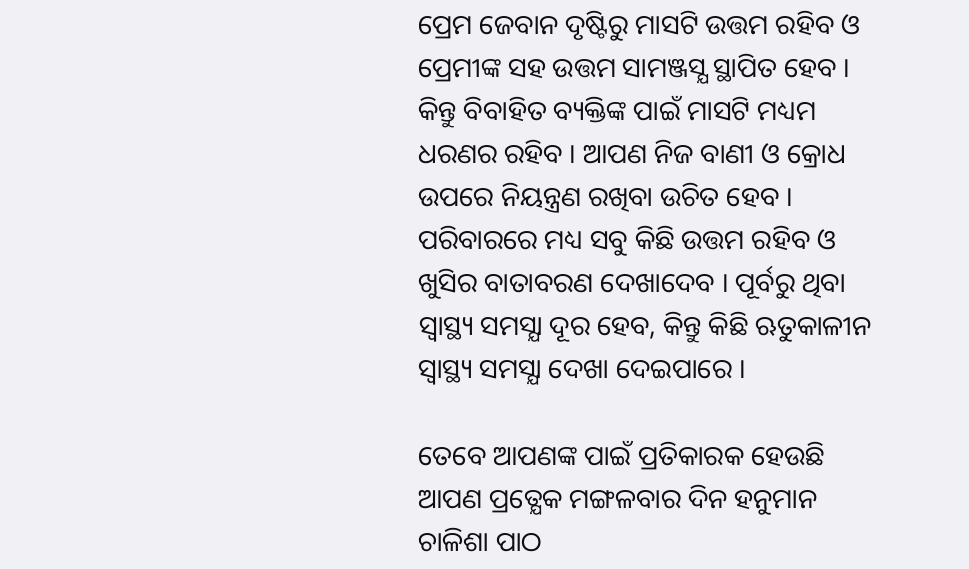ପ୍ରେମ ଜେବାନ ଦୃଷ୍ଟିରୁ ମାସଟି ଉତ୍ତମ ରହିବ ଓ ପ୍ରେମୀଙ୍କ ସହ ଉତ୍ତମ ସାମଞ୍ଜସ୍ଯ ସ୍ଥାପିତ ହେବ । କିନ୍ତୁ ବିବାହିତ ବ୍ୟକ୍ତିଙ୍କ ପାଇଁ ମାସଟି ମଧ୍ୟମ ଧରଣର ରହିବ । ଆପଣ ନିଜ ବାଣୀ ଓ କ୍ରୋଧ ଉପରେ ନିୟନ୍ତ୍ରଣ ରଖିବା ଉଚିତ ହେବ । ପରିବାରରେ ମଧ୍ୟ ସବୁ କିଛି ଉତ୍ତମ ରହିବ ଓ ଖୁସିର ବାତାବରଣ ଦେଖାଦେବ । ପୂର୍ବରୁ ଥିବା ସ୍ୱାସ୍ଥ୍ୟ ସମସ୍ଯା ଦୂର ହେବ, କିନ୍ତୁ କିଛି ଋତୁକାଳୀନ ସ୍ୱାସ୍ଥ୍ୟ ସମସ୍ଯା ଦେଖା ଦେଇପାରେ ।

ତେବେ ଆପଣଙ୍କ ପାଇଁ ପ୍ରତିକାରକ ହେଉଛି ଆପଣ ପ୍ରତ୍ଯେକ ମଙ୍ଗଳବାର ଦିନ ହନୁମାନ ଚାଳିଶା ପାଠ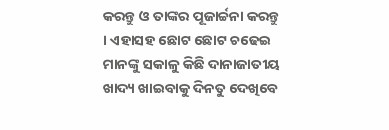କରନ୍ତୁ ଓ ତାଙ୍କର ପୂଜାର୍ଚ୍ଚନା କରନ୍ତୁ । ଏହାସହ ଛୋଟ ଛୋଟ ଚଢେଇ ମାନଙ୍କୁ ସକାଳୁ କିଛି ଦାନାଜାତୀୟ ଖାଦ୍ୟ ଖାଇବାକୁ ଦିନତୁ ଦେଖିବେ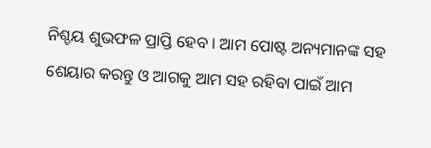ନିଶ୍ଚୟ ଶୁଭଫଳ ପ୍ରାପ୍ତି ହେବ । ଆମ ପୋଷ୍ଟ ଅନ୍ୟମାନଙ୍କ ସହ ଶେୟାର କରନ୍ତୁ ଓ ଆଗକୁ ଆମ ସହ ରହିବା ପାଇଁ ଆମ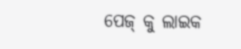ପେଜ୍ କୁ ଲାଇକ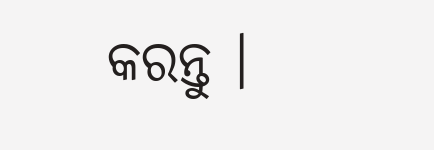କରନ୍ତୁ ।